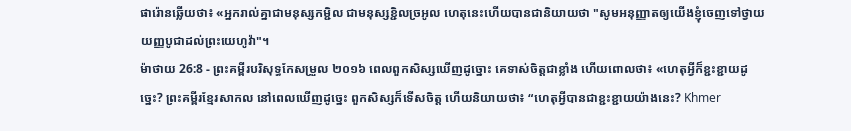ផារ៉ោនឆ្លើយថា៖ «អ្នករាល់គ្នាជាមនុស្សកម្ជិល ជាមនុស្សខ្ជិលច្រអូល ហេតុនេះហើយបានជានិយាយថា "សូមអនុញ្ញាតឲ្យយើងខ្ញុំចេញទៅថ្វាយយញ្ញបូជាដល់ព្រះយេហូវ៉ា"។
ម៉ាថាយ 26:8 - ព្រះគម្ពីរបរិសុទ្ធកែសម្រួល ២០១៦ ពេលពួកសិស្សឃើញដូច្នោះ គេទាស់ចិត្តជាខ្លាំង ហើយពោលថា៖ «ហេតុអ្វីក៏ខ្ជះខ្ជាយដូច្នេះ? ព្រះគម្ពីរខ្មែរសាកល នៅពេលឃើញដូច្នេះ ពួកសិស្សក៏ទើសចិត្ត ហើយនិយាយថា៖ “ហេតុអ្វីបានជាខ្ជះខ្ជាយយ៉ាងនេះ? Khmer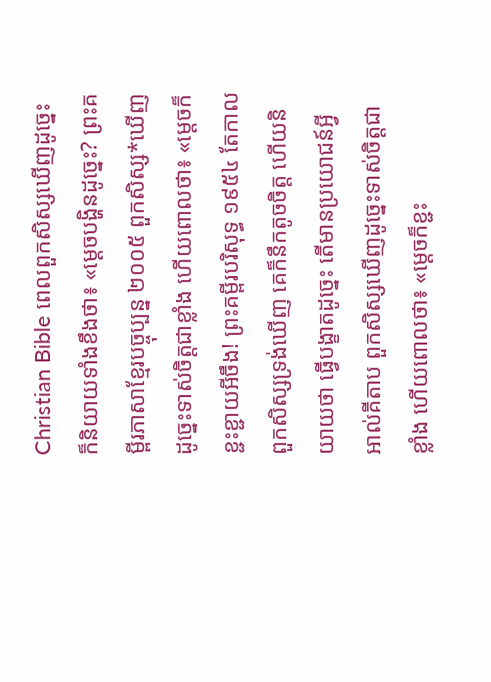Christian Bible ពេលពួកសិស្សឃើញដូច្នេះ ក៏និយាយទាំងខឹងថា៖ «ម្ដេចបង្ហិនដូច្នេះ? ព្រះគម្ពីរភាសាខ្មែរបច្ចុប្បន្ន ២០០៥ ពួកសិស្ស*ឃើញដូច្នេះទាស់ចិត្តជាខ្លាំង ហើយពោលថា៖ «ម្ដេចក៏ខ្ជះខ្ជាយអីចឹង! ព្រះគម្ពីរបរិសុទ្ធ ១៩៥៤ តែកាលពួកសិស្សទ្រង់ឃើញ គេក៏នឹកតូចចិត្ត ហើយនិយាយថា ធ្វើបង្ខាតដូច្នេះ តើមានប្រយោជន៍អ្វី អាល់គីតាប ពួកសិស្សឃើញដូច្នេះទាស់ចិត្ដជាខ្លាំង ហើយពោលថា៖ «ម្ដេចក៏ខ្ជះ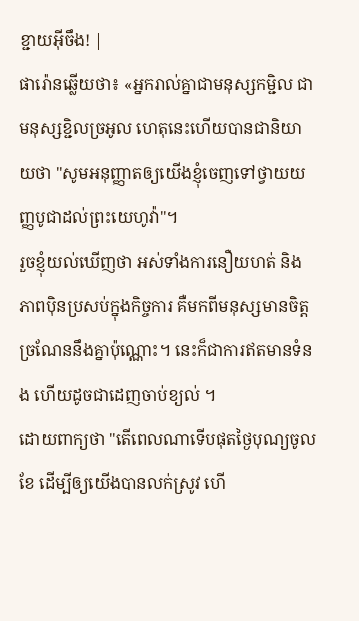ខ្ជាយអ៊ីចឹង! |
ផារ៉ោនឆ្លើយថា៖ «អ្នករាល់គ្នាជាមនុស្សកម្ជិល ជាមនុស្សខ្ជិលច្រអូល ហេតុនេះហើយបានជានិយាយថា "សូមអនុញ្ញាតឲ្យយើងខ្ញុំចេញទៅថ្វាយយញ្ញបូជាដល់ព្រះយេហូវ៉ា"។
រួចខ្ញុំយល់ឃើញថា អស់ទាំងការនឿយហត់ និងភាពប៉ិនប្រសប់ក្នុងកិច្ចការ គឺមកពីមនុស្សមានចិត្តច្រណែននឹងគ្នាប៉ុណ្ណោះ។ នេះក៏ជាការឥតមានទំនង ហើយដូចជាដេញចាប់ខ្យល់ ។
ដោយពាក្យថា "តើពេលណាទើបផុតថ្ងៃបុណ្យចូលខែ ដើម្បីឲ្យយើងបានលក់ស្រូវ ហើ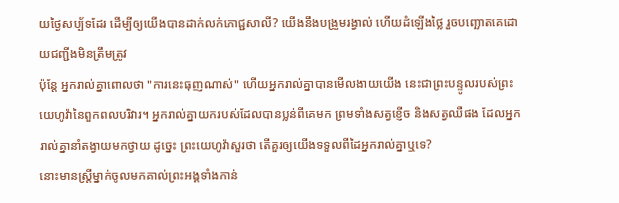យថ្ងៃសប្ប័ទដែរ ដើម្បីឲ្យយើងបានដាក់លក់ភោជ្ជសាលី? យើងនឹងបង្រួមរង្វាល់ ហើយដំឡើងថ្លៃ រួចបញ្ឆោតគេដោយជញ្ជីងមិនត្រឹមត្រូវ
ប៉ុន្តែ អ្នករាល់គ្នាពោលថា "ការនេះធុញណាស់" ហើយអ្នករាល់គ្នាបានមើលងាយយើង នេះជាព្រះបន្ទូលរបស់ព្រះយេហូវ៉ានៃពួកពលបរិវារ។ អ្នករាល់គ្នាយករបស់ដែលបានប្លន់ពីគេមក ព្រមទាំងសត្វខ្ញើច និងសត្វឈឺផង ដែលអ្នករាល់គ្នានាំតង្វាយមកថ្វាយ ដូច្នេះ ព្រះយេហូវ៉ាសួរថា តើគួរឲ្យយើងទទួលពីដៃអ្នករាល់គ្នាឬទេ?
នោះមានស្ត្រីម្នាក់ចូលមកគាល់ព្រះអង្គទាំងកាន់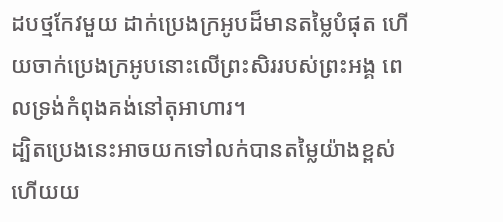ដបថ្មកែវមួយ ដាក់ប្រេងក្រអូបដ៏មានតម្លៃបំផុត ហើយចាក់ប្រេងក្រអូបនោះលើព្រះសិររបស់ព្រះអង្គ ពេលទ្រង់កំពុងគង់នៅតុអាហារ។
ដ្បិតប្រេងនេះអាចយកទៅលក់បានតម្លៃយ៉ាងខ្ពស់ ហើយយ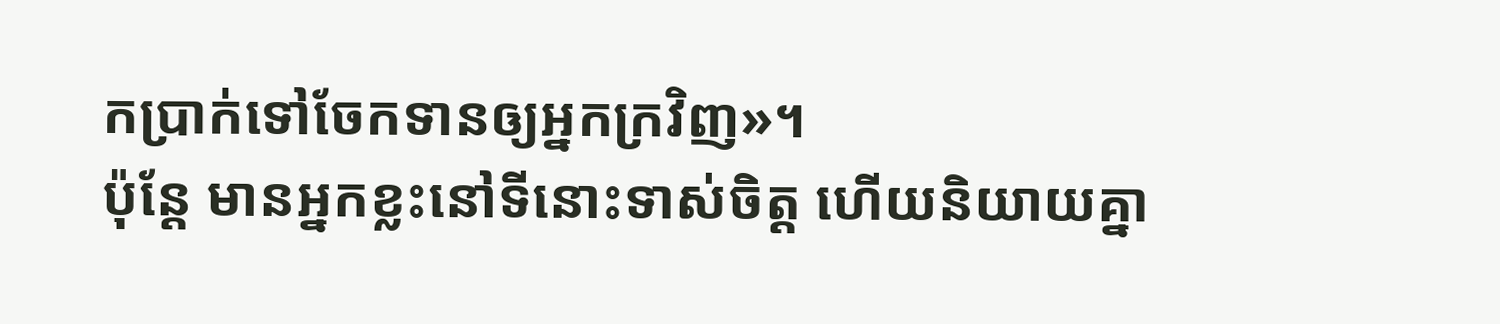កប្រាក់ទៅចែកទានឲ្យអ្នកក្រវិញ»។
ប៉ុន្តែ មានអ្នកខ្លះនៅទីនោះទាស់ចិត្ត ហើយនិយាយគ្នា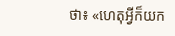ថា៖ «ហេតុអី្វក៏យក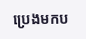ប្រេងមកប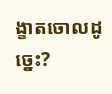ង្ខាតចោលដូច្នេះ?